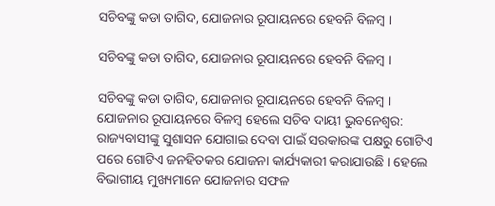ସଚିବଙ୍କୁ କଡା ତାଗିଦ, ଯୋଜନାର ରୂପାୟନରେ ହେବନି ବିଳମ୍ବ ।

ସଚିବଙ୍କୁ କଡା ତାଗିଦ, ଯୋଜନାର ରୂପାୟନରେ ହେବନି ବିଳମ୍ବ ।

ସଚିବଙ୍କୁ କଡା ତାଗିଦ, ଯୋଜନାର ରୂପାୟନରେ ହେବନି ବିଳମ୍ବ ।
ଯୋଜନାର ରୂପାୟନରେ ବିଳମ୍ବ ହେଲେ ସଚିବ ଦାୟୀ ଭୁବନେଶ୍ୱର: ରାଜ୍ୟବାସୀଙ୍କୁ ସୁଶାସନ ଯୋଗାଇ ଦେବା ପାଇଁ ସରକାରଙ୍କ ପକ୍ଷରୁ ଗୋଟିଏ ପରେ ଗୋଟିଏ ଜନହିତକର ଯୋଜନା କାର୍ଯ୍ୟକାରୀ କରାଯାଉଛି । ହେଲେ ବିଭାଗୀୟ ମୁଖ୍ୟମାନେ ଯୋଜନାର ସଫଳ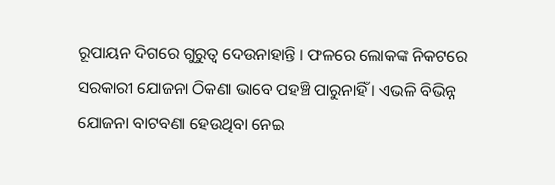ରୂପାୟନ ଦିଗରେ ଗୁରୁତ୍ୱ ଦେଉନାହାନ୍ତି । ଫଳରେ ଲୋକଙ୍କ ନିକଟରେ ସରକାରୀ ଯୋଜନା ଠିକଣା ଭାବେ ପହଞ୍ଚି ପାରୁନାହିଁ । ଏଭଳି ବିଭିନ୍ନ ଯୋଜନା ବାଟବଣା ହେଉଥିବା ନେଇ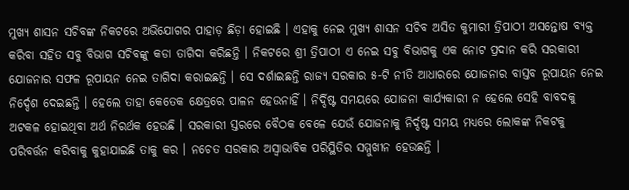ମୁଖ୍ୟ ଶାସନ ସଚିବଙ୍କ ନିକଟରେ ଅଭିଯୋଗର ପାହାଡ଼ ଛିଡ଼ା ହୋଇଛି । ଏହାକୁ ନେଇ ମୁଖ୍ୟ ଶାସନ ସଚିବ ଅସିତ କୁମାରୀ ତ୍ରିପାଠୀ ଅସନ୍ତୋଷ ବ୍ୟକ୍ତ କରିବା ସହିତ ସବୁ ବିଭାଗ ସଚିବଙ୍କୁ କଡା ତାଗିଦା କରିଛନ୍ତି । ନିକଟରେ ଶ୍ରୀ ତ୍ରିପାଠୀ ଏ ନେଇ ସବୁ ବିଭାଗକୁ ଏକ ନୋଟ ପ୍ରଦାନ କରି ସରକାରୀ ଯୋଜନାର ସଫଳ ରୂପାୟନ ନେଇ ତାଗିଦା କରାଇଛନ୍ତି । ସେ ଦର୍ଶାଇଛନ୍ତି ରାଜ୍ୟ ସରକାର ୫-ଟି ନୀତି ଆଧାରରେ ଯୋଜନାର ବାସ୍ତବ ରୂପାୟନ ନେଇ ନିର୍ଦ୍ଦେଶ ଦେଇଛନ୍ତି । ହେଲେ ତାହା କେତେକ କ୍ଷେତ୍ରରେ ପାଳନ ହେଉନାହିଁ । ନିର୍ଦ୍ଦିଷ୍ଟ ସମୟରେ ଯୋଜନା କାର୍ଯ୍ୟକାରୀ ନ ହେଲେ ସେହି ବାବଦକୁ ଅଟକଳ ହୋଇଥିବା ଅର୍ଥ ନିରର୍ଥକ ହେଉଛି । ସରକାରୀ ସ୍ତରରେ ବୈଠକ ବେଳେ ଯେଉଁ ଯୋଜନାକୁ ନିର୍ଦ୍ଦଷ୍ଟ ସମୟ ମଧ୍ୟରେ ଲୋକଙ୍କ ନିକଟକୁ ପରିବର୍ତ୍ତନ କରିବାକୁ କୁହାଯାଇଛି ତାକୁ କର । ନଚେତ ସରକାର ଅସ୍ୱାଭାବିକ ପରିସ୍ଥିତିର ସମ୍ମୁଖୀନ ହେଉଛନ୍ତି ।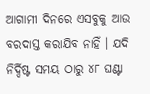ଆଗାମୀ ଦିନରେ ଏସବୁକୁ ଆଉ ବରଦାସ୍ତ କରାଯିବ ନାହିଁ । ଯଦି ନିର୍ଦ୍ଦିଷ୍ଟ ସମୟ ଠାରୁ ୪୮ ଘଣ୍ଟା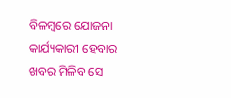ବିଳମ୍ବରେ ଯୋଜନା କାର୍ଯ୍ୟକାରୀ ହେବାର ଖବର ମିଳିବ ସେ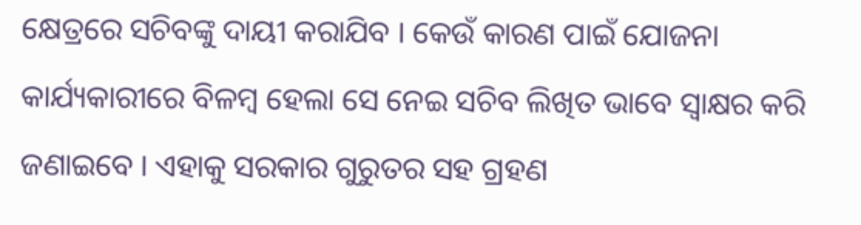କ୍ଷେତ୍ରରେ ସଚିବଙ୍କୁ ଦାୟୀ କରାଯିବ । କେଉଁ କାରଣ ପାଇଁ ଯୋଜନା କାର୍ଯ୍ୟକାରୀରେ ବିଳମ୍ବ ହେଲା ସେ ନେଇ ସଚିବ ଲିଖିତ ଭାବେ ସ୍ୱାକ୍ଷର କରି ଜଣାଇବେ । ଏହାକୁ ସରକାର ଗୁରୁତର ସହ ଗ୍ରହଣ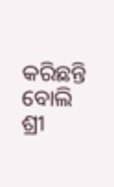କରିଛନ୍ତି ବୋଲି ଶ୍ରୀ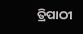ତ୍ରିପାଠୀ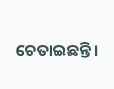ଚେତାଇଛନ୍ତି ।